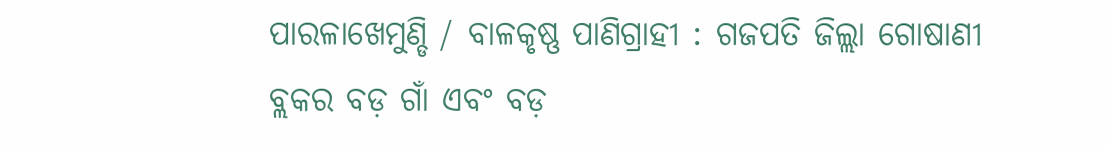ପାରଳାଖେମୁଣ୍ଡି / ବାଳକୃଷ୍ଣ ପାଣିଗ୍ରାହୀ : ଗଜପତି ଜିଲ୍ଲା ଗୋଷାଣୀ ବ୍ଲକର ବଡ଼ ଗାଁ ଏବଂ ବଡ଼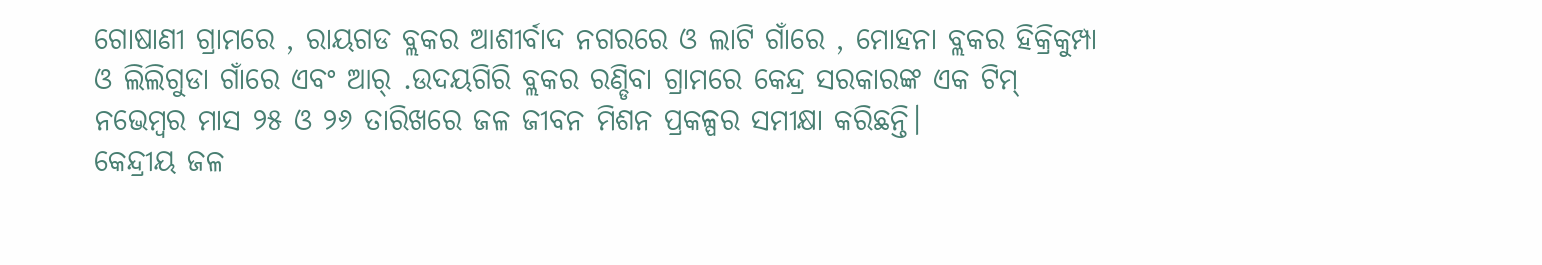ଗୋଷାଣୀ ଗ୍ରାମରେ , ରାୟଗଡ ବ୍ଲକର ଆଶୀର୍ବାଦ ନଗରରେ ଓ ଲାଟି ଗାଁରେ , ମୋହନା ବ୍ଲକର ହିକ୍ରିକୁମ୍ପା ଓ ଲିଲିଗୁଡା ଗାଁରେ ଏବଂ ଆର୍ .ଉଦୟଗିରି ବ୍ଲକର ରଣ୍ଡିବା ଗ୍ରାମରେ କେନ୍ଦ୍ର ସରକାରଙ୍କ ଏକ ଟିମ୍ ନଭେମ୍ବର ମାସ ୨୫ ଓ ୨୬ ତାରିଖରେ ଜଳ ଜୀବନ ମିଶନ ପ୍ରକଳ୍ପର ସମୀକ୍ଷା କରିଛନ୍ତି।
କେନ୍ଦ୍ରୀୟ ଜଳ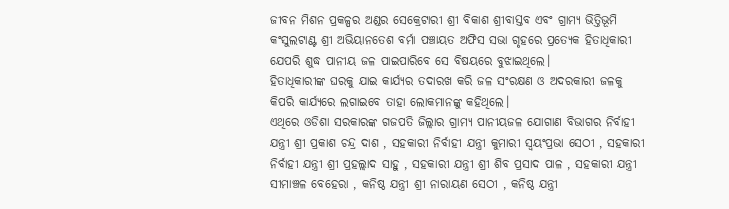ଜୀବନ ମିଶନ ପ୍ରକଳ୍ପର ଅଣ୍ଡର ସେକ୍ରେଟାରୀ ଶ୍ରୀ ବିକାଶ ଶ୍ରୀବାସ୍ତବ ଏବଂ ଗ୍ରାମ୍ୟ ଭିତ୍ତିଭୂମି କଂସୁଲଟାଣ୍ଟ ଶ୍ରୀ ଅଭିୟାନତେଶ ବର୍ମା ପଞ୍ଚାୟତ ଅଫିସ ସଭା ଗୃହରେ ପ୍ରତ୍ୟେକ ହିତାଧିକାରୀ ଯେପରି ଶୁଦ୍ଧ ପାନୀୟ ଜଳ ପାଇପାରିବେ ସେ ବିଷୟରେ ବୁଝାଇଥିଲେ।
ହିତାଧିକାରୀଙ୍କ ଘରକୁ ଯାଇ କାର୍ଯ୍ୟର ତଦାରଖ କରି ଜଳ ସଂରକ୍ଷଣ ଓ ଅଦରକାରୀ ଜଳକୁ କିପରି କାର୍ଯ୍ୟରେ ଲଗାଇବେ ତାହା ଲୋକମାନଙ୍କୁ କହିଥିଲେ।
ଏଥିରେ ଓଡିଶା ସରକାରଙ୍କ ଗଜପତି ଜିଲ୍ଲାର ଗ୍ରାମ୍ୟ ପାନୀୟଜଳ ଯୋଗାଣ ବିଭାଗର ନିର୍ବାହୀ ଯନ୍ତ୍ରୀ ଶ୍ରୀ ପ୍ରକାଶ ଚନ୍ଦ୍ର ଦାଶ , ସହକାରୀ ନିର୍ବାହୀ ଯନ୍ତ୍ରୀ କୁମାରୀ ସ୍ୱୟଂପ୍ରଭା ସେଠୀ , ସହକାରୀ ନିର୍ବାହୀ ଯନ୍ତ୍ରୀ ଶ୍ରୀ ପ୍ରହଲ୍ଲାଦ ସାହୁ , ସହକାରୀ ଯନ୍ତ୍ରୀ ଶ୍ରୀ ଶିବ ପ୍ରସାଦ ପାଳ , ସହକାରୀ ଯନ୍ତ୍ରୀ ସୀମାଞ୍ଚଳ ବେହେରା , କନିଷ୍ଠ ଯନ୍ତ୍ରୀ ଶ୍ରୀ ନାରାୟଣ ସେଠୀ , କନିଷ୍ଠ ଯନ୍ତ୍ରୀ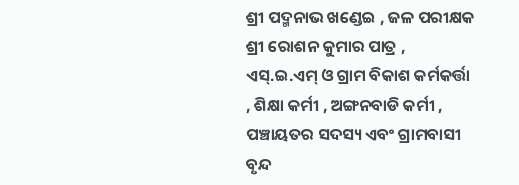ଶ୍ରୀ ପଦ୍ମନାଭ ଖଣ୍ଡେଇ , ଜଳ ପରୀକ୍ଷକ ଶ୍ରୀ ରୋଶନ କୁମାର ପାତ୍ର , ଏସ୍.ଇ.ଏମ୍ ଓ ଗ୍ରାମ ବିକାଶ କର୍ମକର୍ତ୍ତା , ଶିକ୍ଷା କର୍ମୀ , ଅଙ୍ଗନବାଡି କର୍ମୀ , ପଞ୍ଚାୟତର ସଦସ୍ୟ ଏବଂ ଗ୍ରାମବାସୀ ବୃନ୍ଦ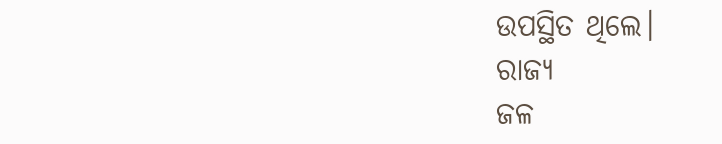ଉପସ୍ଥିତ ଥିଲେ।
ରାଜ୍ୟ
ଜଳ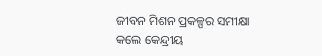ଜୀବନ ମିଶନ ପ୍ରକଳ୍ପର ସମୀକ୍ଷା କଲେ କେନ୍ଦ୍ରୀୟ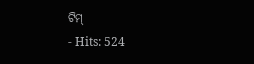ଟିମ୍
- Hits: 524